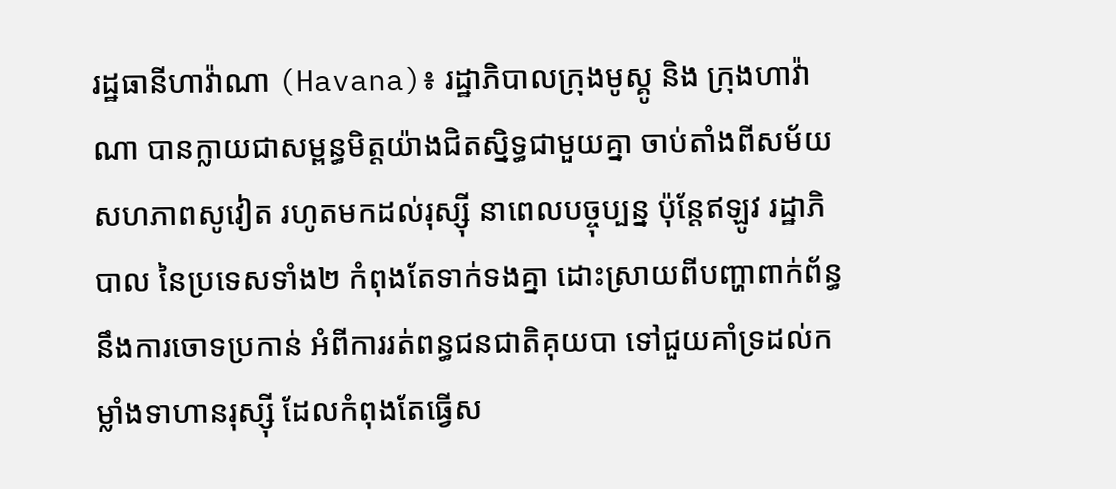រដ្ឋធានីហាវ៉ាណា (Havana)៖ រដ្ឋាភិបាលក្រុងមូស្គូ និង ក្រុងហាវ៉ាណា បានក្លាយជាសម្ពន្ធមិត្តយ៉ាងជិតស្និទ្ធជាមួយគ្នា ចាប់តាំងពីសម័យសហភាពសូវៀត រហូតមកដល់រុស្ស៊ី នាពេលបច្ចុប្បន្ន ប៉ុន្ដែឥឡូវ រដ្ឋាភិបាល នៃប្រទេសទាំង២ កំពុងតែទាក់ទងគ្នា ដោះស្រាយពីបញ្ហាពាក់ព័ន្ធនឹងការចោទប្រកាន់ អំពីការរត់ពន្ធជនជាតិគុយបា ទៅជួយគាំទ្រដល់កម្លាំងទាហានរុស្ស៊ី ដែលកំពុងតែធ្វើស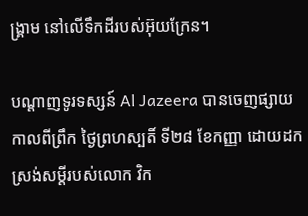ង្គ្រាម នៅលើទឹកដីរបស់អ៊ុយក្រែន។

បណ្ដាញទូរទស្សន៍ Al Jazeera បានចេញផ្សាយ កាលពីព្រឹក ថ្ងៃព្រហស្បតិ៍ ទី២៨ ខែកញ្ញា ដោយដកស្រង់សម្ដីរបស់លោក វិក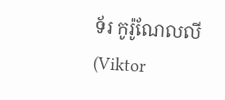ទ័រ កូរ៉ូណែលលី (Viktor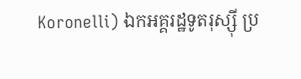Koronelli) ឯកអគ្គរដ្ឋទូតរុស្ស៊ី ប្រ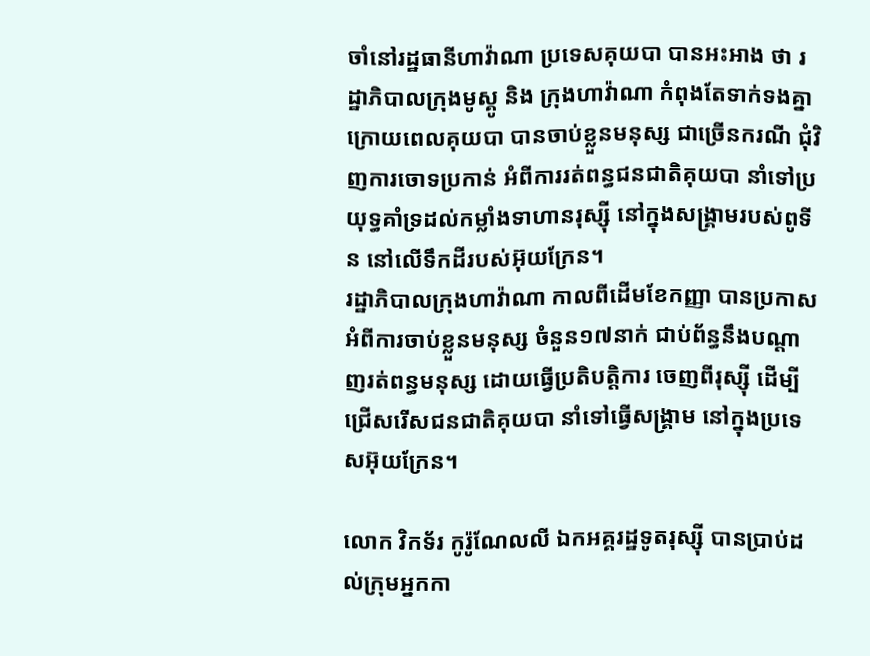ចាំនៅរដ្ឋធានីហាវ៉ាណា ប្រទេសគុយបា បានអះអាង ថា រដ្ឋាភិបាលក្រុងមូស្គូ និង ក្រុងហាវ៉ាណា កំពុងតែទាក់ទងគ្នា ក្រោយពេលគុយបា បានចាប់ខ្លួនមនុស្ស ជាច្រើនករណី ជុំវិញការចោទប្រកាន់ អំពីការរត់ពន្ធជនជាតិគុយបា នាំទៅប្រយុទ្ធគាំទ្រដល់កម្លាំងទាហានរុស្ស៊ី នៅក្នុងសង្គ្រាមរបស់ពូទីន នៅលើទឹកដីរបស់អ៊ុយក្រែន។
រដ្ឋាភិបាលក្រុងហាវ៉ាណា កាលពីដើមខែកញ្ញា បានប្រកាស អំពីការចាប់ខ្លួនមនុស្ស ចំនួន១៧នាក់ ជាប់ព័ន្ធនឹងបណ្ដាញរត់ពន្ធមនុស្ស ដោយធ្វើប្រតិបត្ដិការ ចេញពីរុស្ស៊ី ដើម្បីជ្រើសរើសជនជាតិគុយបា នាំទៅធ្វើសង្គ្រាម នៅក្នុងប្រទេសអ៊ុយក្រែន។

លោក វិកទ័រ កូរ៉ូណែលលី ឯកអគ្គរដ្ឋទូតរុស្ស៊ី បានប្រាប់ដល់ក្រុមអ្នកកា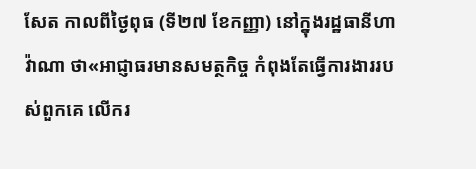សែត កាលពីថ្ងៃពុធ (ទី២៧ ខែកញ្ញា) នៅក្នុងរដ្ឋធានីហាវ៉ាណា ថា«អាជ្ញាធរមានសមត្ថកិច្ច កំពុងតែធ្វើការងាររបស់ពួកគេ លើករ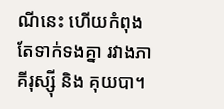ណីនេះ ហើយកំពុងតែទាក់ទងគ្នា រវាងភាគីរុស្ស៊ី និង គុយបា។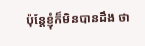ប៉ុន្ដែខ្ញុំក៏មិនបានដឹង ថា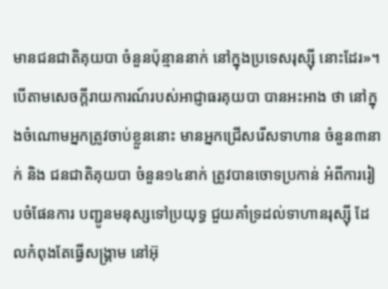មានជនជាតិគុយបា ចំនួនប៉ុន្មាននាក់ នៅក្នុងប្រទេសរុស្ស៊ី នោះដែរ»។
បើតាមសេចក្ដីរាយការណ៍របស់អាជ្ញាធរគុយបា បានអះអាង ថា នៅក្នុងចំណោមអ្នកត្រូវចាប់ខ្លួននោះ មានអ្នកជ្រើសរើសទាហាន ចំនួន៣នាក់ និង ជនជាតិគុយបា ចំនួន១៤នាក់ ត្រូវបានចោទប្រកាន់ អំពីការរៀបចំផែនការ បញ្ជូនមនុស្សទៅប្រយុទ្ធ ជួយគាំទ្រដល់ទាហានរុស្ស៊ី ដែលកំពុងតែធ្វើសង្គ្រាម នៅអ៊ុ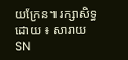យក្រែន៕ រក្សាសិទ្ធដោយ ៖ សារាយSN